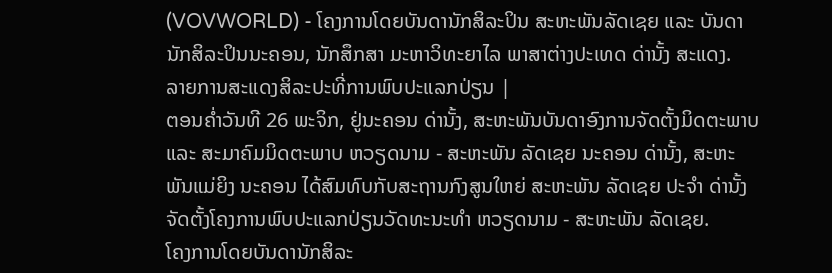(VOVWORLD) - ໂຄງການໂດຍບັນດານັກສິລະປິນ ສະຫະພັນລັດເຊຍ ແລະ ບັນດານັກສິລະປິນນະຄອນ, ນັກສຶກສາ ມະຫາວິທະຍາໄລ ພາສາຕ່າງປະເທດ ດ່ານັ້ງ ສະແດງ.
ລາຍການສະແດງສິລະປະທີ່ການພົບປະແລກປ່ຽນ |
ຕອນຄ່ຳວັນທີ 26 ພະຈິກ, ຢູ່ນະຄອນ ດ່ານັ້ງ, ສະຫະພັນບັນດາອົງການຈັດຕັ້ງມິດຕະພາບ ແລະ ສະມາຄົມມິດຕະພາບ ຫວຽດນາມ - ສະຫະພັນ ລັດເຊຍ ນະຄອນ ດ່ານັ້ງ, ສະຫະພັນແມ່ຍິງ ນະຄອນ ໄດ້ສົມທົບກັບສະຖານກົງສູນໃຫຍ່ ສະຫະພັນ ລັດເຊຍ ປະຈຳ ດ່ານັ້ງ ຈັດຕັ້ງໂຄງການພົບປະແລກປ່ຽນວັດທະນະທຳ ຫວຽດນາມ - ສະຫະພັນ ລັດເຊຍ.
ໂຄງການໂດຍບັນດານັກສິລະ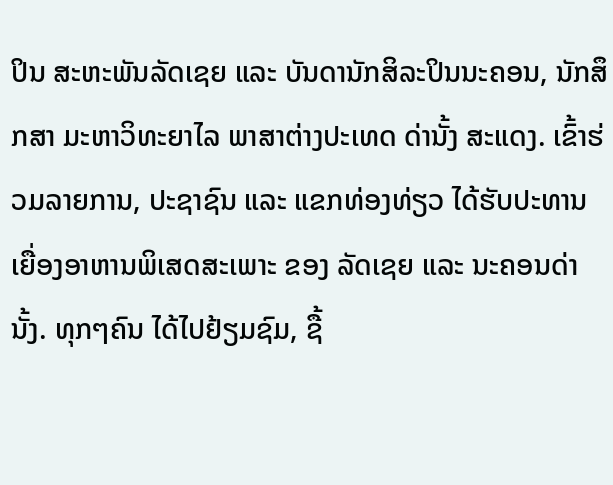ປິນ ສະຫະພັນລັດເຊຍ ແລະ ບັນດານັກສິລະປິນນະຄອນ, ນັກສຶກສາ ມະຫາວິທະຍາໄລ ພາສາຕ່າງປະເທດ ດ່ານັ້ງ ສະແດງ. ເຂົ້າຮ່ວມລາຍການ, ປະຊາຊົນ ແລະ ແຂກທ່ອງທ່ຽວ ໄດ້ຮັບປະທານເຍື່ອງອາຫານພິເສດສະເພາະ ຂອງ ລັດເຊຍ ແລະ ນະຄອນດ່ານັ້ງ. ທຸກໆຄົນ ໄດ້ໄປຢ້ຽມຊົມ, ຊື້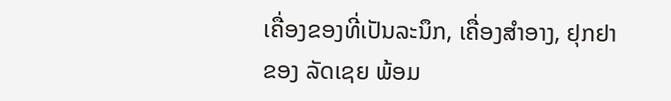ເຄື່ອງຂອງທີ່ເປັນລະນຶກ, ເຄື່ອງສຳອາງ, ຢຸກຢາຂອງ ລັດເຊຍ ພ້ອມ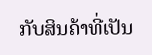ກັບສິນຄ້າທີ່ເປັນ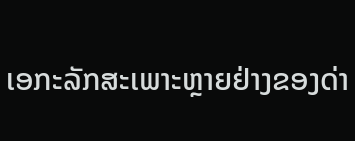ເອກະລັກສະເພາະຫຼາຍຢ່າງຂອງດ່າ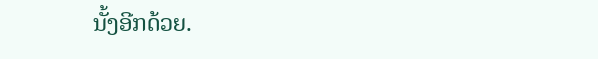ນັ້ງອີກດ້ວຍ.